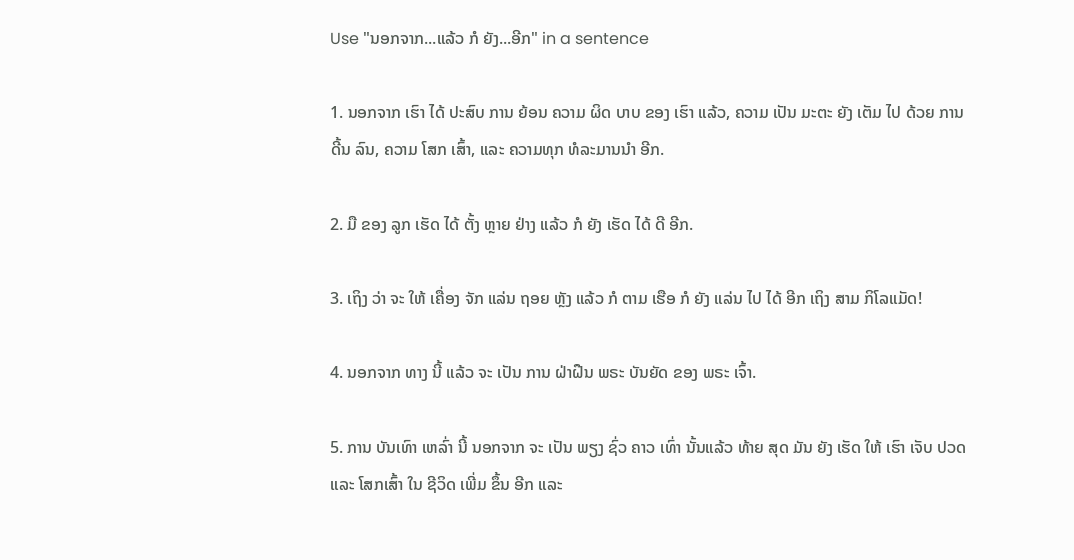Use "ນອກຈາກ...ແລ້ວ ກໍ ຍັງ...ອີກ" in a sentence

1. ນອກຈາກ ເຮົາ ໄດ້ ປະສົບ ການ ຍ້ອນ ຄວາມ ຜິດ ບາບ ຂອງ ເຮົາ ແລ້ວ, ຄວາມ ເປັນ ມະຕະ ຍັງ ເຕັມ ໄປ ດ້ວຍ ການ ດີ້ນ ລົນ, ຄວາມ ໂສກ ເສົ້າ, ແລະ ຄວາມທຸກ ທໍລະມານນໍາ ອີກ.

2. ມື ຂອງ ລູກ ເຮັດ ໄດ້ ຕັ້ງ ຫຼາຍ ຢ່າງ ແລ້ວ ກໍ ຍັງ ເຮັດ ໄດ້ ດີ ອີກ.

3. ເຖິງ ວ່າ ຈະ ໃຫ້ ເຄື່ອງ ຈັກ ແລ່ນ ຖອຍ ຫຼັງ ແລ້ວ ກໍ ຕາມ ເຮືອ ກໍ ຍັງ ແລ່ນ ໄປ ໄດ້ ອີກ ເຖິງ ສາມ ກິໂລແມັດ!

4. ນອກຈາກ ທາງ ນີ້ ແລ້ວ ຈະ ເປັນ ການ ຝ່າຝືນ ພຣະ ບັນຍັດ ຂອງ ພຣະ ເຈົ້າ.

5. ການ ບັນເທົາ ເຫລົ່າ ນີ້ ນອກຈາກ ຈະ ເປັນ ພຽງ ຊົ່ວ ຄາວ ເທົ່າ ນັ້ນແລ້ວ ທ້າຍ ສຸດ ມັນ ຍັງ ເຮັດ ໃຫ້ ເຮົາ ເຈັບ ປວດ ແລະ ໂສກເສົ້າ ໃນ ຊີວິດ ເພີ່ມ ຂຶ້ນ ອີກ ແລະ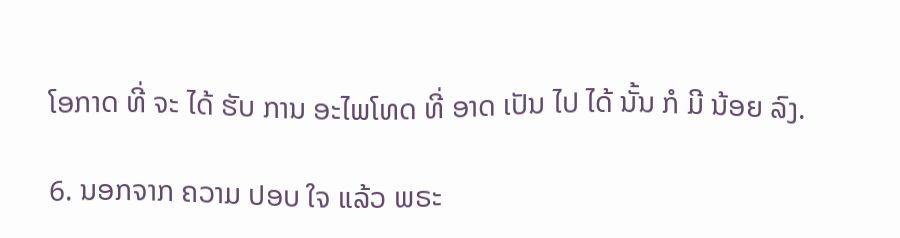ໂອກາດ ທີ່ ຈະ ໄດ້ ຮັບ ການ ອະໄພໂທດ ທີ່ ອາດ ເປັນ ໄປ ໄດ້ ນັ້ນ ກໍ ມີ ນ້ອຍ ລົງ.

6. ນອກຈາກ ຄວາມ ປອບ ໃຈ ແລ້ວ ພຣະ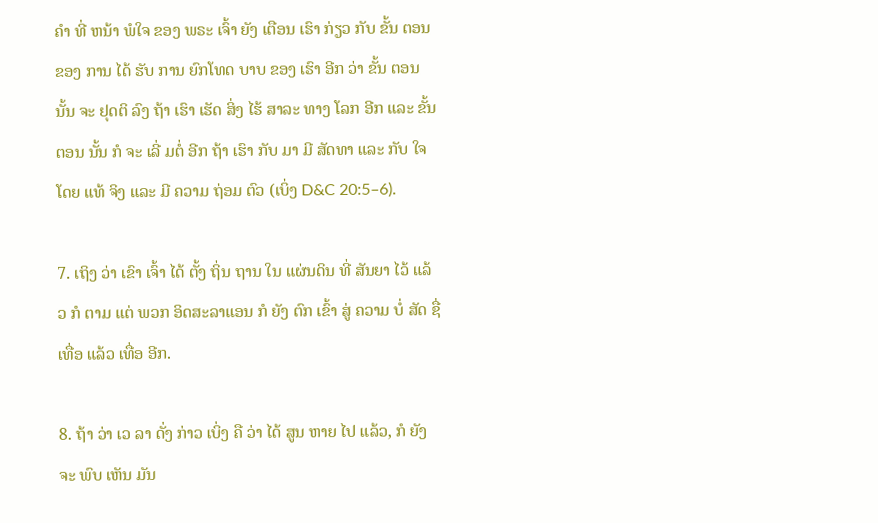ຄໍາ ທີ່ ຫນ້າ ພໍໃຈ ຂອງ ພຣະ ເຈົ້າ ຍັງ ເຕືອນ ເຮົາ ກ່ຽວ ກັບ ຂັ້ນ ຕອນ ຂອງ ການ ໄດ້ ຮັບ ການ ຍົກໂທດ ບາບ ຂອງ ເຮົາ ອີກ ວ່າ ຂັ້ນ ຕອນ ນັ້ນ ຈະ ຢຸດຕິ ລົງ ຖ້າ ເຮົາ ເຮັດ ສິ່ງ ໄຮ້ ສາລະ ທາງ ໂລກ ອີກ ແລະ ຂັ້ນ ຕອນ ນັ້ນ ກໍ ຈະ ເລີ່ ມຕໍ່ ອີກ ຖ້າ ເຮົາ ກັບ ມາ ມີ ສັດທາ ແລະ ກັບ ໃຈ ໂດຍ ແທ້ ຈິງ ແລະ ມີ ຄວາມ ຖ່ອມ ຕົວ (ເບິ່ງ D&C 20:5–6).

7. ເຖິງ ວ່າ ເຂົາ ເຈົ້າ ໄດ້ ຕັ້ງ ຖິ່ນ ຖານ ໃນ ແຜ່ນດິນ ທີ່ ສັນຍາ ໄວ້ ແລ້ວ ກໍ ຕາມ ແຕ່ ພວກ ອິດສະລາແອນ ກໍ ຍັງ ຕົກ ເຂົ້າ ສູ່ ຄວາມ ບໍ່ ສັດ ຊື່ ເທື່ອ ແລ້ວ ເທື່ອ ອີກ.

8. ຖ້າ ວ່າ ເວ ລາ ດັ່ງ ກ່າວ ເບິ່ງ ຄື ວ່າ ໄດ້ ສູນ ຫາຍ ໄປ ແລ້ວ, ກໍ ຍັງ ຈະ ພົບ ເຫັນ ມັນ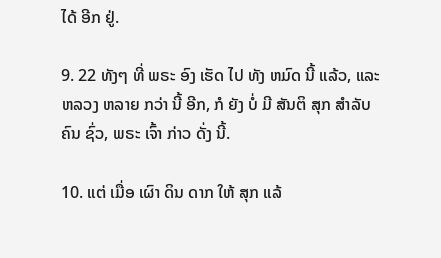ໄດ້ ອີກ ຢູ່.

9. 22 ທັງໆ ທີ່ ພຣະ ອົງ ເຮັດ ໄປ ທັງ ຫມົດ ນີ້ ແລ້ວ, ແລະ ຫລວງ ຫລາຍ ກວ່າ ນີ້ ອີກ, ກໍ ຍັງ ບໍ່ ມີ ສັນຕິ ສຸກ ສໍາລັບ ຄົນ ຊົ່ວ, ພຣະ ເຈົ້າ ກ່າວ ດັ່ງ ນີ້.

10. ແຕ່ ເມື່ອ ເຜົາ ດິນ ດາກ ໃຫ້ ສຸກ ແລ້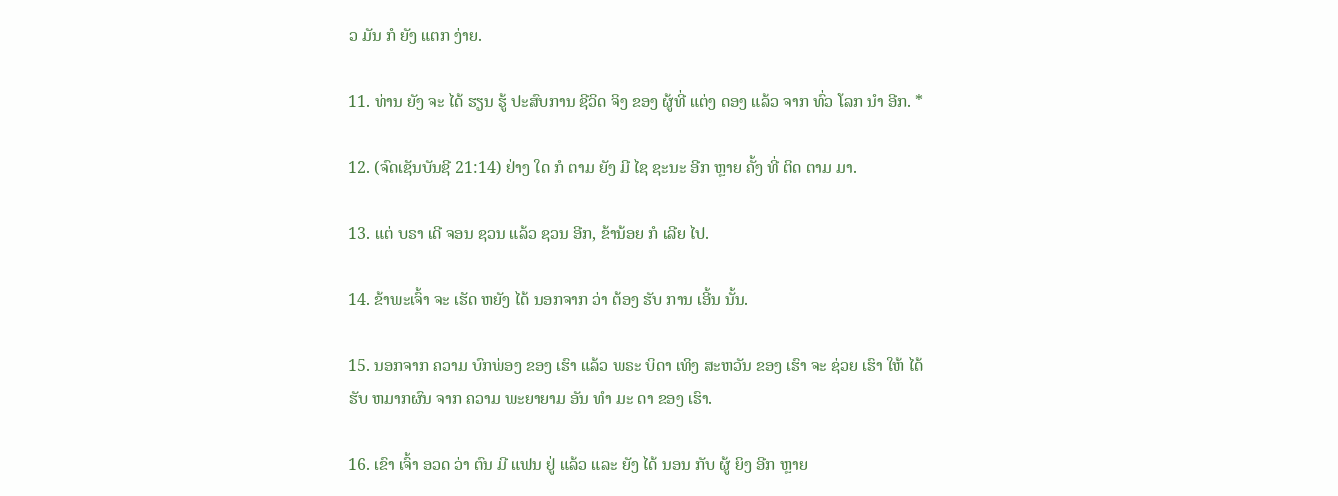ວ ມັນ ກໍ ຍັງ ແຕກ ງ່າຍ.

11. ທ່ານ ຍັງ ຈະ ໄດ້ ຮຽນ ຮູ້ ປະສົບການ ຊີວິດ ຈິງ ຂອງ ຜູ້ທີ່ ແຕ່ງ ດອງ ແລ້ວ ຈາກ ທົ່ວ ໂລກ ນໍາ ອີກ. *

12. (ຈົດເຊັນບັນຊີ 21:14) ຢ່າງ ໃດ ກໍ ຕາມ ຍັງ ມີ ໄຊ ຊະນະ ອີກ ຫຼາຍ ຄັ້ງ ທີ່ ຕິດ ຕາມ ມາ.

13. ແຕ່ ບຣາ ເດີ ຈອນ ຊວນ ແລ້ວ ຊວນ ອີກ, ຂ້ານ້ອຍ ກໍ ເລີຍ ໄປ.

14. ຂ້າພະເຈົ້າ ຈະ ເຮັດ ຫຍັງ ໄດ້ ນອກຈາກ ວ່າ ຕ້ອງ ຮັບ ການ ເອີ້ນ ນັ້ນ.

15. ນອກຈາກ ຄວາມ ບົກພ່ອງ ຂອງ ເຮົາ ແລ້ວ ພຣະ ບິດາ ເທິງ ສະຫວັນ ຂອງ ເຮົາ ຈະ ຊ່ວຍ ເຮົາ ໃຫ້ ໄດ້ ຮັບ ຫມາກຜົນ ຈາກ ຄວາມ ພະຍາຍາມ ອັນ ທໍາ ມະ ດາ ຂອງ ເຮົາ.

16. ເຂົາ ເຈົ້າ ອວດ ວ່າ ຕົນ ມີ ແຟນ ຢູ່ ແລ້ວ ແລະ ຍັງ ໄດ້ ນອນ ກັບ ຜູ້ ຍິງ ອີກ ຫຼາຍ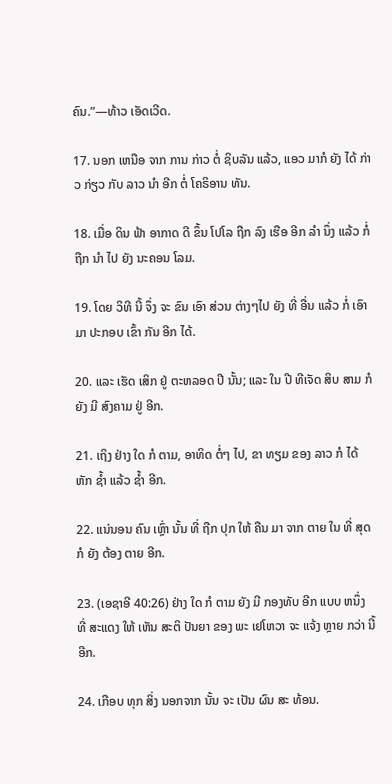ຄົນ.”—ທ້າວ ເອັດເວີດ.

17. ນອກ ເຫນືອ ຈາກ ການ ກ່າວ ຕໍ່ ຊິບລັນ ແລ້ວ, ແອວ ມາກໍ ຍັງ ໄດ້ ກ່າວ ກ່ຽວ ກັບ ລາວ ນໍາ ອີກ ຕໍ່ ໂຄຣິອານ ທັນ.

18. ເມື່ອ ດິນ ຟ້າ ອາກາດ ດີ ຂຶ້ນ ໂປໂລ ຖືກ ລົງ ເຮືອ ອີກ ລໍາ ນຶ່ງ ແລ້ວ ກໍ່ ຖືກ ນໍາ ໄປ ຍັງ ນະຄອນ ໂລມ.

19. ໂດຍ ວິທີ ນີ້ ຈຶ່ງ ຈະ ຂົນ ເອົາ ສ່ວນ ຕ່າງໆໄປ ຍັງ ທີ່ ອື່ນ ແລ້ວ ກໍ່ ເອົາ ມາ ປະກອບ ເຂົ້າ ກັນ ອີກ ໄດ້.

20. ແລະ ເຮັດ ເສິກ ຢູ່ ຕະຫລອດ ປີ ນັ້ນ; ແລະ ໃນ ປີ ທີເຈັດ ສິບ ສາມ ກໍ ຍັງ ມີ ສົງຄາມ ຢູ່ ອີກ.

21. ເຖິງ ຢ່າງ ໃດ ກໍ ຕາມ, ອາທິດ ຕໍ່ໆ ໄປ, ຂາ ທຽມ ຂອງ ລາວ ກໍ ໄດ້ ຫັກ ຊ້ຳ ແລ້ວ ຊ້ຳ ອີກ.

22. ແນ່ນອນ ຄົນ ເຫຼົ່າ ນັ້ນ ທີ່ ຖືກ ປຸກ ໃຫ້ ຄືນ ມາ ຈາກ ຕາຍ ໃນ ທີ່ ສຸດ ກໍ ຍັງ ຕ້ອງ ຕາຍ ອີກ.

23. (ເອຊາອີ 40:26) ຢ່າງ ໃດ ກໍ ຕາມ ຍັງ ມີ ກອງທັບ ອີກ ແບບ ຫນຶ່ງ ທີ່ ສະແດງ ໃຫ້ ເຫັນ ສະຕິ ປັນຍາ ຂອງ ພະ ເຢໂຫວາ ຈະ ແຈ້ງ ຫຼາຍ ກວ່າ ນີ້ ອີກ.

24. ເກືອບ ທຸກ ສິ່ງ ນອກຈາກ ນັ້ນ ຈະ ເປັນ ຜົນ ສະ ທ້ອນ.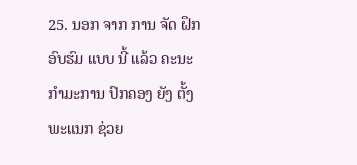25. ນອກ ຈາກ ການ ຈັດ ຝຶກ ອົບຮົມ ແບບ ນີ້ ແລ້ວ ຄະນະ ກໍາມະການ ປົກຄອງ ຍັງ ຕັ້ງ ພະແນກ ຊ່ວຍ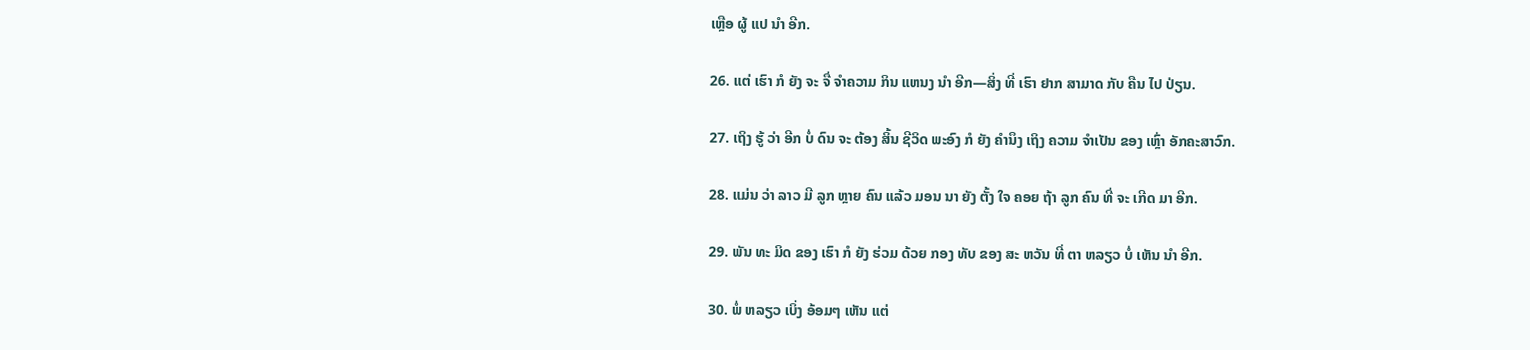ເຫຼືອ ຜູ້ ແປ ນໍາ ອີກ.

26. ແຕ່ ເຮົາ ກໍ ຍັງ ຈະ ຈື່ ຈໍາຄວາມ ກິນ ແຫນງ ນໍາ ອີກ—ສິ່ງ ທີ່ ເຮົາ ຢາກ ສາມາດ ກັບ ຄືນ ໄປ ປ່ຽນ.

27. ເຖິງ ຮູ້ ວ່າ ອີກ ບໍ່ ດົນ ຈະ ຕ້ອງ ສິ້ນ ຊີວິດ ພະອົງ ກໍ ຍັງ ຄໍານຶງ ເຖິງ ຄວາມ ຈໍາເປັນ ຂອງ ເຫຼົ່າ ອັກຄະສາວົກ.

28. ແມ່ນ ວ່າ ລາວ ມີ ລູກ ຫຼາຍ ຄົນ ແລ້ວ ມອນ ນາ ຍັງ ຕັ້ງ ໃຈ ຄອຍ ຖ້າ ລູກ ຄົນ ທີ່ ຈະ ເກີດ ມາ ອີກ.

29. ພັນ ທະ ມິດ ຂອງ ເຮົາ ກໍ ຍັງ ຮ່ວມ ດ້ວຍ ກອງ ທັບ ຂອງ ສະ ຫວັນ ທີ່ ຕາ ຫລຽວ ບໍ່ ເຫັນ ນໍາ ອີກ.

30. ພໍ່ ຫລຽວ ເບິ່ງ ອ້ອມໆ ເຫັນ ແຕ່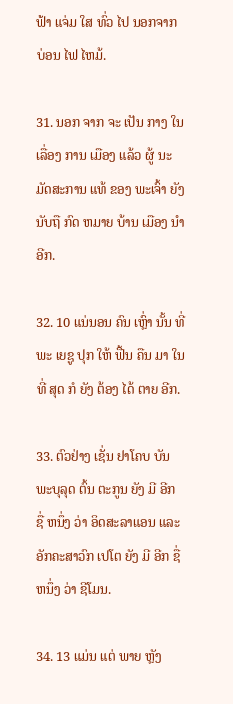ຟ້າ ແຈ່ມ ໃສ ທົ່ວ ໄປ ນອກຈາກ ບ່ອນ ໄຟ ໄຫມ້.

31. ນອກ ຈາກ ຈະ ເປັນ ກາງ ໃນ ເລື່ອງ ການ ເມືອງ ແລ້ວ ຜູ້ ນະມັດສະການ ແທ້ ຂອງ ພະເຈົ້າ ຍັງ ນັບຖື ກົດ ຫມາຍ ບ້ານ ເມືອງ ນໍາ ອີກ.

32. 10 ແນ່ນອນ ຄົນ ເຫຼົ່າ ນັ້ນ ທີ່ ພະ ເຍຊູ ປຸກ ໃຫ້ ຟື້ນ ຄືນ ມາ ໃນ ທີ່ ສຸດ ກໍ ຍັງ ຕ້ອງ ໄດ້ ຕາຍ ອີກ.

33. ຕົວຢ່າງ ເຊັ່ນ ຢາໂຄບ ບັນພະບຸລຸດ ຕົ້ນ ຕະກູນ ຍັງ ມີ ອີກ ຊື່ ຫນຶ່ງ ວ່າ ອິດສະລາແອນ ແລະ ອັກຄະສາວົກ ເປໂຕ ຍັງ ມີ ອີກ ຊື່ ຫນຶ່ງ ວ່າ ຊີໂມນ.

34. 13 ແມ່ນ ແຕ່ ພາຍ ຫຼັງ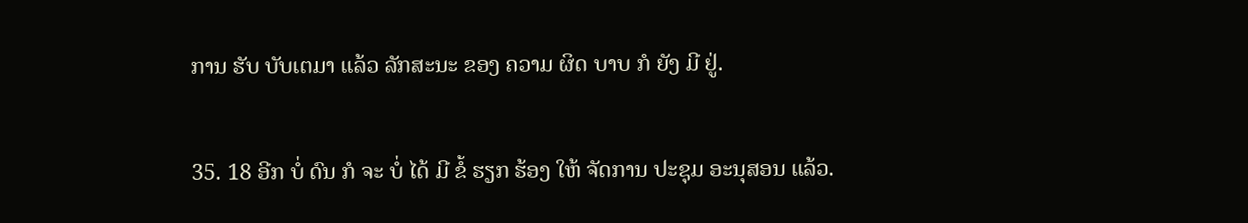ການ ຮັບ ບັບເຕມາ ແລ້ວ ລັກສະນະ ຂອງ ຄວາມ ຜິດ ບາບ ກໍ ຍັງ ມີ ຢູ່.

35. 18 ອີກ ບໍ່ ດົນ ກໍ ຈະ ບໍ່ ໄດ້ ມີ ຂໍ້ ຮຽກ ຮ້ອງ ໃຫ້ ຈັດການ ປະຊຸມ ອະນຸສອນ ແລ້ວ.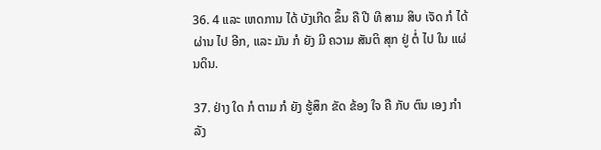36. 4 ແລະ ເຫດການ ໄດ້ ບັງເກີດ ຂຶ້ນ ຄື ປີ ທີ ສາມ ສິບ ເຈັດ ກໍ ໄດ້ ຜ່ານ ໄປ ອີກ, ແລະ ມັນ ກໍ ຍັງ ມີ ຄວາມ ສັນຕິ ສຸກ ຢູ່ ຕໍ່ ໄປ ໃນ ແຜ່ນດິນ.

37. ຢ່າງ ໃດ ກໍ ຕາມ ກໍ ຍັງ ຮູ້ສຶກ ຂັດ ຂ້ອງ ໃຈ ຄື ກັບ ຕົນ ເອງ ກໍາລັງ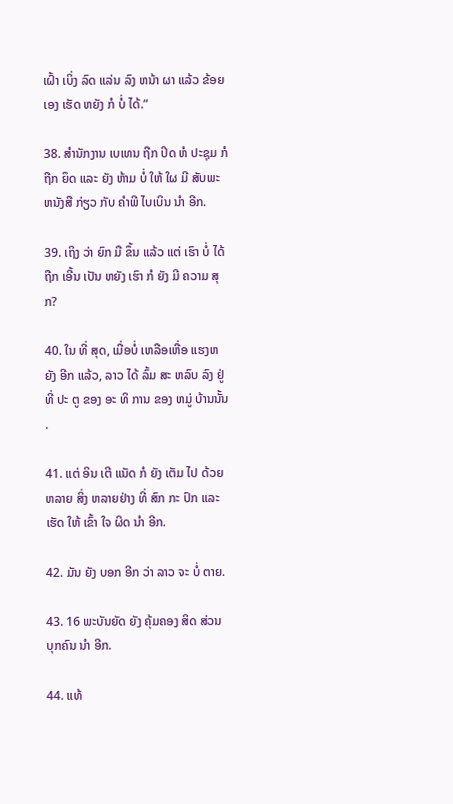ເຝົ້າ ເບິ່ງ ລົດ ແລ່ນ ລົງ ຫນ້າ ຜາ ແລ້ວ ຂ້ອຍ ເອງ ເຮັດ ຫຍັງ ກໍ ບໍ່ ໄດ້.”

38. ສໍານັກງານ ເບເທນ ຖືກ ປິດ ຫໍ ປະຊຸມ ກໍ ຖືກ ຍຶດ ແລະ ຍັງ ຫ້າມ ບໍ່ ໃຫ້ ໃຜ ມີ ສັບພະ ຫນັງສື ກ່ຽວ ກັບ ຄໍາພີ ໄບເບິນ ນໍາ ອີກ.

39. ເຖິງ ວ່າ ຍົກ ມື ຂຶ້ນ ແລ້ວ ແຕ່ ເຮົາ ບໍ່ ໄດ້ ຖືກ ເອີ້ນ ເປັນ ຫຍັງ ເຮົາ ກໍ ຍັງ ມີ ຄວາມ ສຸກ?

40. ໃນ ທີ່ ສຸດ, ເມື່ອບໍ່ ເຫລືອເຫື່ອ ແຮງຫ ຍັງ ອີກ ແລ້ວ, ລາວ ໄດ້ ລົ້ມ ສະ ຫລົບ ລົງ ຢູ່ ທີ່ ປະ ຕູ ຂອງ ອະ ທິ ການ ຂອງ ຫມູ່ ບ້ານນັ້ນ .

41. ແຕ່ ອິນ ເຕີ ແນັດ ກໍ ຍັງ ເຕັມ ໄປ ດ້ວຍ ຫລາຍ ສິ່ງ ຫລາຍຢ່າງ ທີ່ ສົກ ກະ ປົກ ແລະ ເຮັດ ໃຫ້ ເຂົ້າ ໃຈ ຜິດ ນໍາ ອີກ.

42. ມັນ ຍັງ ບອກ ອີກ ວ່າ ລາວ ຈະ ບໍ່ ຕາຍ.

43. 16 ພະບັນຍັດ ຍັງ ຄຸ້ມຄອງ ສິດ ສ່ວນ ບຸກຄົນ ນໍາ ອີກ.

44. ແທ້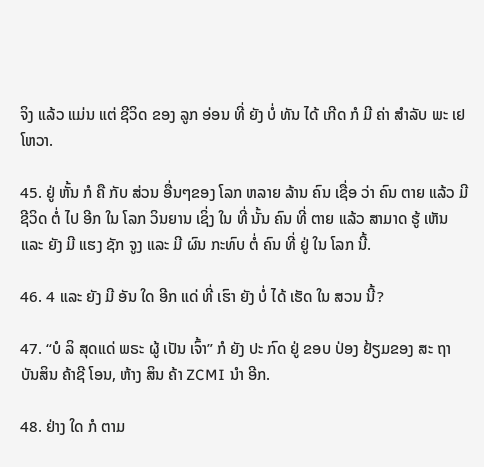ຈິງ ແລ້ວ ແມ່ນ ແຕ່ ຊີວິດ ຂອງ ລູກ ອ່ອນ ທີ່ ຍັງ ບໍ່ ທັນ ໄດ້ ເກີດ ກໍ ມີ ຄ່າ ສໍາລັບ ພະ ເຢໂຫວາ.

45. ຢູ່ ຫັ້ນ ກໍ ຄື ກັບ ສ່ວນ ອື່ນໆຂອງ ໂລກ ຫລາຍ ລ້ານ ຄົນ ເຊື່ອ ວ່າ ຄົນ ຕາຍ ແລ້ວ ມີ ຊີວິດ ຕໍ່ ໄປ ອີກ ໃນ ໂລກ ວິນຍານ ເຊິ່ງ ໃນ ທີ່ ນັ້ນ ຄົນ ທີ່ ຕາຍ ແລ້ວ ສາມາດ ຮູ້ ເຫັນ ແລະ ຍັງ ມີ ແຮງ ຊັກ ຈູງ ແລະ ມີ ຜົນ ກະທົບ ຕໍ່ ຄົນ ທີ່ ຢູ່ ໃນ ໂລກ ນີ້.

46. 4 ແລະ ຍັງ ມີ ອັນ ໃດ ອີກ ແດ່ ທີ່ ເຮົາ ຍັງ ບໍ່ ໄດ້ ເຮັດ ໃນ ສວນ ນີ້?

47. “ບໍ ລິ ສຸດແດ່ ພຣະ ຜູ້ ເປັນ ເຈົ້າ” ກໍ ຍັງ ປະ ກົດ ຢູ່ ຂອບ ປ່ອງ ຢ້ຽມຂອງ ສະ ຖາ ບັນສິນ ຄ້າຊີ ໂອນ, ຫ້າງ ສິນ ຄ້າ ZCMI ນໍາ ອີກ.

48. ຢ່າງ ໃດ ກໍ ຕາມ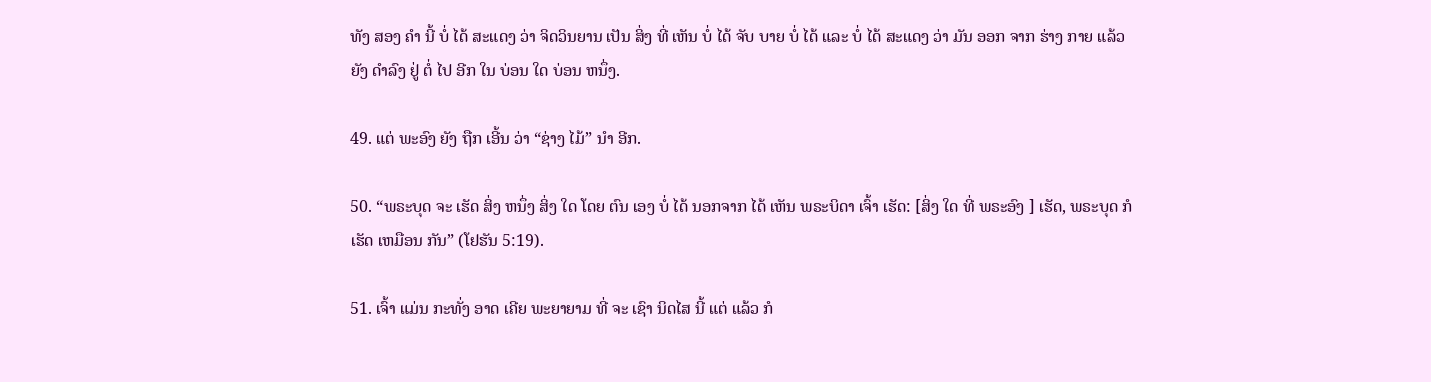ທັງ ສອງ ຄໍາ ນີ້ ບໍ່ ໄດ້ ສະແດງ ວ່າ ຈິດວິນຍານ ເປັນ ສິ່ງ ທີ່ ເຫັນ ບໍ່ ໄດ້ ຈັບ ບາຍ ບໍ່ ໄດ້ ແລະ ບໍ່ ໄດ້ ສະແດງ ວ່າ ມັນ ອອກ ຈາກ ຮ່າງ ກາຍ ແລ້ວ ຍັງ ດໍາລົງ ຢູ່ ຕໍ່ ໄປ ອີກ ໃນ ບ່ອນ ໃດ ບ່ອນ ຫນຶ່ງ.

49. ແຕ່ ພະອົງ ຍັງ ຖືກ ເອີ້ນ ວ່າ “ຊ່າງ ໄມ້” ນໍາ ອີກ.

50. “ພຣະບຸດ ຈະ ເຮັດ ສິ່ງ ຫນຶ່ງ ສິ່ງ ໃດ ໂດຍ ຕົນ ເອງ ບໍ່ ໄດ້ ນອກຈາກ ໄດ້ ເຫັນ ພຣະບິດາ ເຈົ້າ ເຮັດ: [ສິ່ງ ໃດ ທີ່ ພຣະອົງ ] ເຮັດ, ພຣະບຸດ ກໍ ເຮັດ ເຫມືອນ ກັນ” (ໂຢຮັນ 5:19).

51. ເຈົ້າ ແມ່ນ ກະທັ່ງ ອາດ ເຄີຍ ພະຍາຍາມ ທີ່ ຈະ ເຊົາ ນິດໄສ ນີ້ ແຕ່ ແລ້ວ ກໍ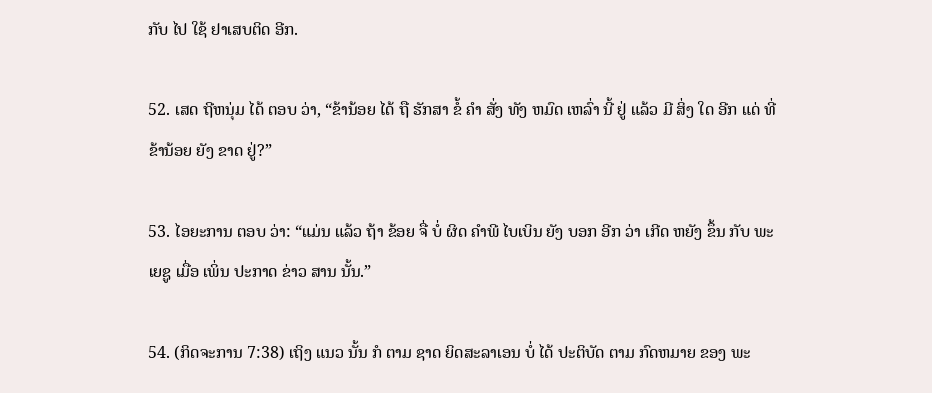ກັບ ໄປ ໃຊ້ ຢາເສບຕິດ ອີກ.

52. ເສດ ຖີຫນຸ່ມ ໄດ້ ຕອບ ວ່າ, “ຂ້ານ້ອຍ ໄດ້ ຖື ຮັກສາ ຂໍ້ ຄໍາ ສັ່ງ ທັງ ຫມົດ ເຫລົ່າ ນີ້ ຢູ່ ແລ້ວ ມີ ສິ່ງ ໃດ ອີກ ແດ່ ທີ່ ຂ້ານ້ອຍ ຍັງ ຂາດ ຢູ່?”

53. ໄອຍະການ ຕອບ ວ່າ: “ແມ່ນ ແລ້ວ ຖ້າ ຂ້ອຍ ຈື່ ບໍ່ ຜິດ ຄໍາພີ ໄບເບິນ ຍັງ ບອກ ອີກ ວ່າ ເກີດ ຫຍັງ ຂຶ້ນ ກັບ ພະ ເຍຊູ ເມື່ອ ເພິ່ນ ປະກາດ ຂ່າວ ສານ ນັ້ນ.”

54. (ກິດຈະການ 7:38) ເຖິງ ແນວ ນັ້ນ ກໍ ຕາມ ຊາດ ຍິດສະລາເອນ ບໍ່ ໄດ້ ປະຕິບັດ ຕາມ ກົດຫມາຍ ຂອງ ພະ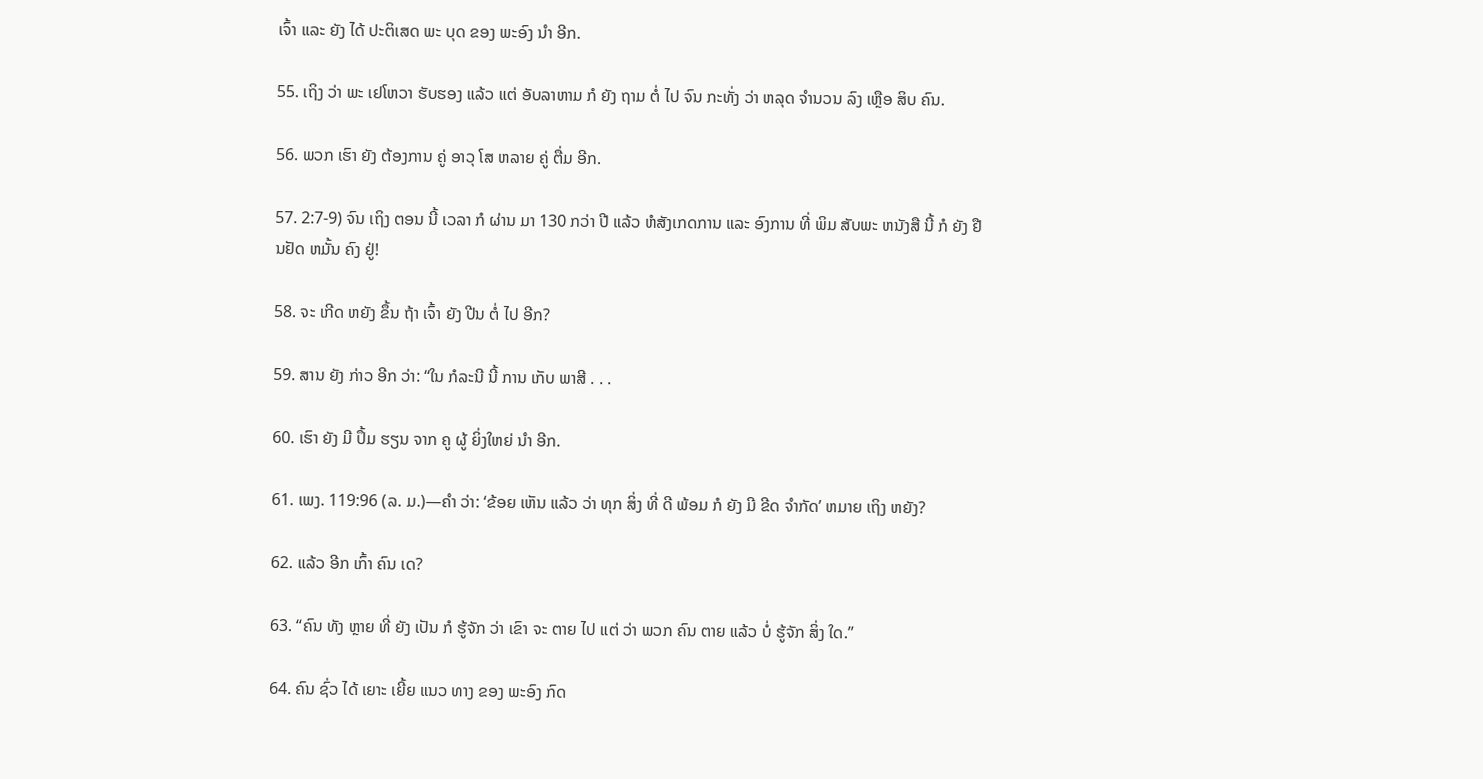ເຈົ້າ ແລະ ຍັງ ໄດ້ ປະຕິເສດ ພະ ບຸດ ຂອງ ພະອົງ ນໍາ ອີກ.

55. ເຖິງ ວ່າ ພະ ເຢໂຫວາ ຮັບຮອງ ແລ້ວ ແຕ່ ອັບລາຫາມ ກໍ ຍັງ ຖາມ ຕໍ່ ໄປ ຈົນ ກະທັ່ງ ວ່າ ຫລຸດ ຈໍານວນ ລົງ ເຫຼືອ ສິບ ຄົນ.

56. ພວກ ເຮົາ ຍັງ ຕ້ອງການ ຄູ່ ອາວຸ ໂສ ຫລາຍ ຄູ່ ຕື່ມ ອີກ.

57. 2:7-9) ຈົນ ເຖິງ ຕອນ ນີ້ ເວລາ ກໍ ຜ່ານ ມາ 130 ກວ່າ ປີ ແລ້ວ ຫໍສັງເກດການ ແລະ ອົງການ ທີ່ ພິມ ສັບພະ ຫນັງສື ນີ້ ກໍ ຍັງ ຢືນຢັດ ຫມັ້ນ ຄົງ ຢູ່!

58. ຈະ ເກີດ ຫຍັງ ຂຶ້ນ ຖ້າ ເຈົ້າ ຍັງ ປີນ ຕໍ່ ໄປ ອີກ?

59. ສານ ຍັງ ກ່າວ ອີກ ວ່າ: “ໃນ ກໍລະນີ ນີ້ ການ ເກັບ ພາສີ . . .

60. ເຮົາ ຍັງ ມີ ປຶ້ມ ຮຽນ ຈາກ ຄູ ຜູ້ ຍິ່ງໃຫຍ່ ນໍາ ອີກ.

61. ເພງ. 119:96 (ລ. ມ.)—ຄໍາ ວ່າ: ‘ຂ້ອຍ ເຫັນ ແລ້ວ ວ່າ ທຸກ ສິ່ງ ທີ່ ດີ ພ້ອມ ກໍ ຍັງ ມີ ຂີດ ຈໍາກັດ’ ຫມາຍ ເຖິງ ຫຍັງ?

62. ແລ້ວ ອີກ ເກົ້າ ຄົນ ເດ?

63. “ຄົນ ທັງ ຫຼາຍ ທີ່ ຍັງ ເປັນ ກໍ ຮູ້ຈັກ ວ່າ ເຂົາ ຈະ ຕາຍ ໄປ ແຕ່ ວ່າ ພວກ ຄົນ ຕາຍ ແລ້ວ ບໍ່ ຮູ້ຈັກ ສິ່ງ ໃດ.”

64. ຄົນ ຊົ່ວ ໄດ້ ເຍາະ ເຍີ້ຍ ແນວ ທາງ ຂອງ ພະອົງ ກົດ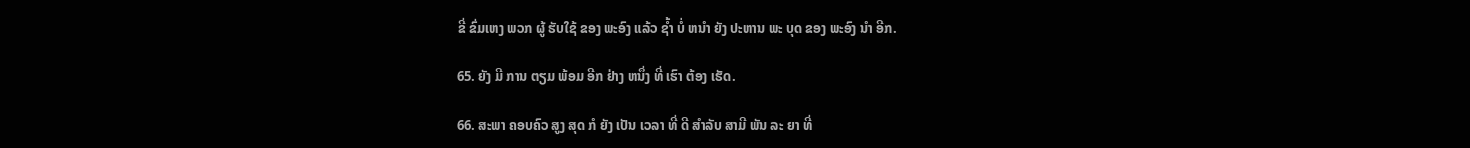ຂີ່ ຂົ່ມເຫງ ພວກ ຜູ້ ຮັບໃຊ້ ຂອງ ພະອົງ ແລ້ວ ຊໍ້າ ບໍ່ ຫນໍາ ຍັງ ປະຫານ ພະ ບຸດ ຂອງ ພະອົງ ນໍາ ອີກ.

65. ຍັງ ມີ ການ ຕຽມ ພ້ອມ ອີກ ຢ່າງ ຫນຶ່ງ ທີ່ ເຮົາ ຕ້ອງ ເຮັດ.

66. ສະພາ ຄອບຄົວ ສູງ ສຸດ ກໍ ຍັງ ເປັນ ເວລາ ທີ່ ດີ ສໍາລັບ ສາມີ ພັນ ລະ ຍາ ທີ່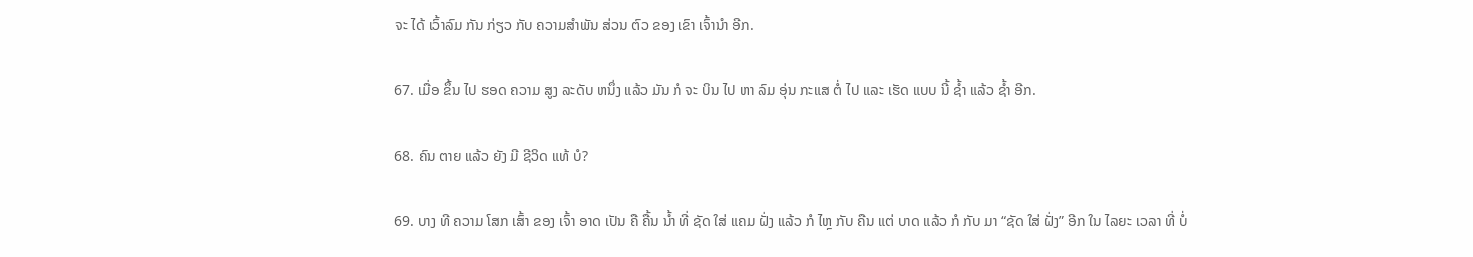ຈະ ໄດ້ ເວົ້າລົມ ກັນ ກ່ຽວ ກັບ ຄວາມສໍາພັນ ສ່ວນ ຕົວ ຂອງ ເຂົາ ເຈົ້ານໍາ ອີກ.

67. ເມື່ອ ຂຶ້ນ ໄປ ຮອດ ຄວາມ ສູງ ລະດັບ ຫນຶ່ງ ແລ້ວ ມັນ ກໍ ຈະ ບິນ ໄປ ຫາ ລົມ ອຸ່ນ ກະແສ ຕໍ່ ໄປ ແລະ ເຮັດ ແບບ ນີ້ ຊໍ້າ ແລ້ວ ຊໍ້າ ອີກ.

68. ຄົນ ຕາຍ ແລ້ວ ຍັງ ມີ ຊີວິດ ແທ້ ບໍ?

69. ບາງ ທີ ຄວາມ ໂສກ ເສົ້າ ຂອງ ເຈົ້າ ອາດ ເປັນ ຄື ຄື້ນ ນໍ້າ ທີ່ ຊັດ ໃສ່ ແຄມ ຝັ່ງ ແລ້ວ ກໍ ໄຫຼ ກັບ ຄືນ ແຕ່ ບາດ ແລ້ວ ກໍ ກັບ ມາ “ຊັດ ໃສ່ ຝັ່ງ” ອີກ ໃນ ໄລຍະ ເວລາ ທີ່ ບໍ່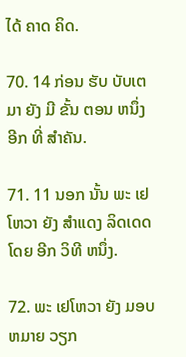ໄດ້ ຄາດ ຄິດ.

70. 14 ກ່ອນ ຮັບ ບັບເຕມາ ຍັງ ມີ ຂັ້ນ ຕອນ ຫນຶ່ງ ອີກ ທີ່ ສໍາຄັນ.

71. 11 ນອກ ນັ້ນ ພະ ເຢໂຫວາ ຍັງ ສໍາແດງ ລິດເດດ ໂດຍ ອີກ ວິທີ ຫນຶ່ງ.

72. ພະ ເຢໂຫວາ ຍັງ ມອບ ຫມາຍ ວຽກ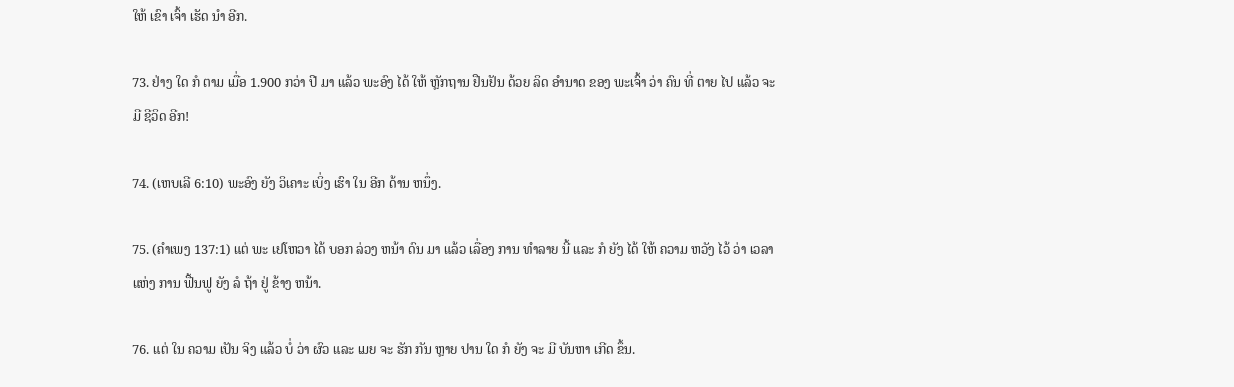ໃຫ້ ເຂົາ ເຈົ້າ ເຮັດ ນໍາ ອີກ.

73. ຢ່າງ ໃດ ກໍ ຕາມ ເມື່ອ 1.900 ກວ່າ ປີ ມາ ແລ້ວ ພະອົງ ໄດ້ ໃຫ້ ຫຼັກຖານ ຢືນຢັນ ດ້ວຍ ລິດ ອໍານາດ ຂອງ ພະເຈົ້າ ວ່າ ຄົນ ທີ່ ຕາຍ ໄປ ແລ້ວ ຈະ ມີ ຊີວິດ ອີກ!

74. (ເຫບເລີ 6:10) ພະອົງ ຍັງ ວິເຄາະ ເບິ່ງ ເຮົາ ໃນ ອີກ ດ້ານ ຫນຶ່ງ.

75. (ຄໍາເພງ 137:1) ແຕ່ ພະ ເຢໂຫວາ ໄດ້ ບອກ ລ່ວງ ຫນ້າ ດົນ ມາ ແລ້ວ ເລື່ອງ ການ ທໍາລາຍ ນີ້ ແລະ ກໍ ຍັງ ໄດ້ ໃຫ້ ຄວາມ ຫວັງ ໄວ້ ວ່າ ເວລາ ແຫ່ງ ການ ຟື້ນຟູ ຍັງ ລໍ ຖ້າ ຢູ່ ຂ້າງ ຫນ້າ.

76. ແຕ່ ໃນ ຄວາມ ເປັນ ຈິງ ແລ້ວ ບໍ່ ວ່າ ຜົວ ແລະ ເມຍ ຈະ ຮັກ ກັນ ຫຼາຍ ປານ ໃດ ກໍ ຍັງ ຈະ ມີ ບັນຫາ ເກີດ ຂຶ້ນ.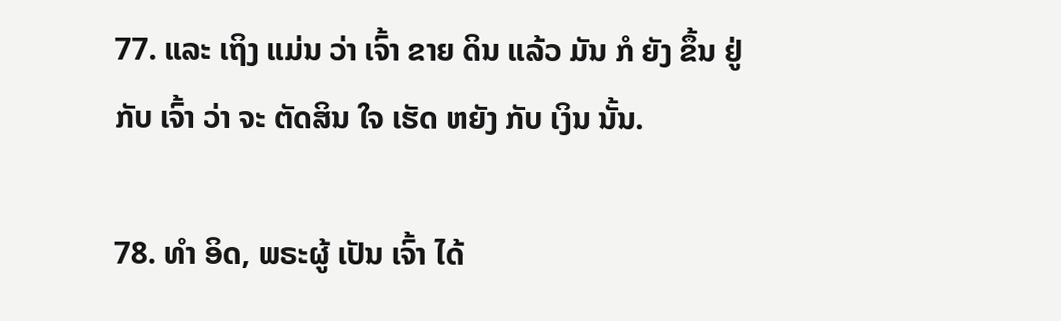77. ແລະ ເຖິງ ແມ່ນ ວ່າ ເຈົ້າ ຂາຍ ດິນ ແລ້ວ ມັນ ກໍ ຍັງ ຂຶ້ນ ຢູ່ ກັບ ເຈົ້າ ວ່າ ຈະ ຕັດສິນ ໃຈ ເຮັດ ຫຍັງ ກັບ ເງິນ ນັ້ນ.

78. ທໍາ ອິດ, ພຣະຜູ້ ເປັນ ເຈົ້າ ໄດ້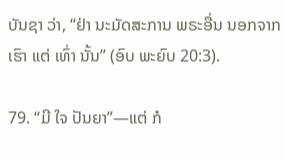ບັນຊາ ວ່າ, “ຢ່າ ນະມັດສະການ ພຣະອື່ນ ນອກຈາກ ເຮົາ ແຕ່ ເທົ່າ ນັ້ນ” (ອົບ ພະຍົບ 20:3).

79. “ມີ ໃຈ ປັນຍາ”—ແຕ່ ກໍ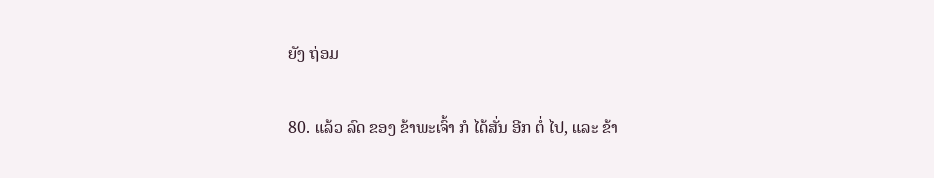ຍັງ ຖ່ອມ

80. ແລ້ວ ລົດ ຂອງ ຂ້າພະເຈົ້າ ກໍ ໄດ້ສັ່ນ ອີກ ຕໍ່ ໄປ, ແລະ ຂ້າ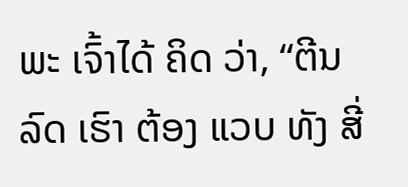ພະ ເຈົ້າໄດ້ ຄິດ ວ່າ, “ຕີນລົດ ເຮົາ ຕ້ອງ ແວບ ທັງ ສີ່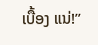ເບື້ອງ ແນ່!”